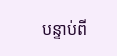បន្ទាប់ពី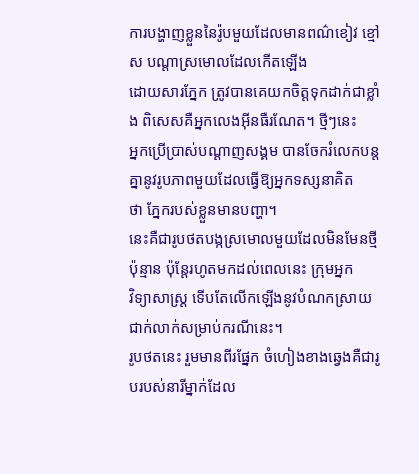ការបង្ហាញខ្លួននៃរ៉ូបមួយដែលមានពណ៌ខៀវ ខ្មៅ ស បណ្ដាស្រមោលដែលកើតឡើង
ដោយសារភ្នែក ត្រូវបានគេយកចិត្តទុកដាក់ជាខ្លាំង ពិសេសគឺអ្នកលេងអ៊ីនធឺរណែត។ ថ្មីៗនេះ
អ្នកប្រើប្រាស់បណ្ដាញសង្គម បានចែករំលេកបន្តគ្នានូវរូបភាពមួយដែលធ្វើឱ្យអ្នកទស្សនាគិត
ថា ភ្នែករបស់ខ្លួនមានបញ្ហា។
នេះគឺជារូបថតបង្កស្រមោលមួយដែលមិនមែនថ្មីប៉ុន្មាន ប៉ុន្តែរហូតមកដល់ពេលនេះ ក្រុមអ្នក
វិទ្យាសាស្ដ្រ ទើបតែលើកឡើងនូវបំណកស្រាយជាក់លាក់សម្រាប់ករណីនេះ។
រូបថតនេះ រួមមានពីរផ្នែក ចំហៀងខាងឆ្វេងគឺជារូបរបស់នារីម្នាក់ដែល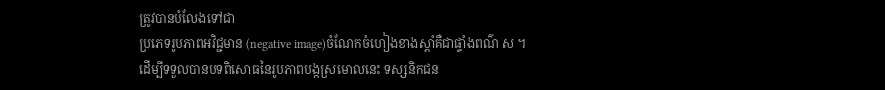ត្រូវបានបំលែងទៅជា
ប្រភេទរូបភាពអវិជ្ជមាន (negative image)ចំណែកចំហៀងខាងស្ដាំគឺជាផ្ទាំងពណ៌ ស ។
ដើម្បីទទួលបានបទពិសោធនៃរូបភាពបង្កស្រមោលនេះ ទស្សនិកជន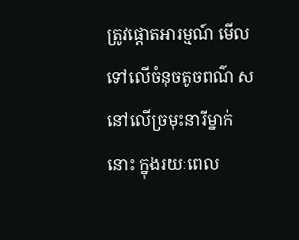ត្រូវផ្ដោតអារម្មណ៍ មើល
ទៅលើចំនុចតូចពណ៌ ស នៅលើច្រមុះនារីម្នាក់នោះ ក្នុងរយៈពេល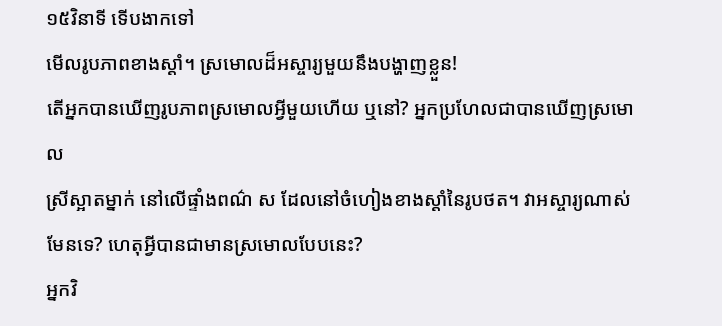១៥វិនាទី ទើបងាកទៅ
មើលរូបភាពខាងស្ដាំ។ ស្រមោលដ៏អស្ចារ្យមួយនឹងបង្ហាញខ្លួន!
តើអ្នកបានឃើញរូបភាពស្រមោលអ្វីមួយហើយ ឬនៅ? អ្នកប្រហែលជាបានឃើញស្រមោល
ស្រីស្អាតម្នាក់ នៅលើផ្ទាំងពណ៌ ស ដែលនៅចំហៀងខាងស្ដាំនៃរូបថត។ វាអស្ចារ្យណាស់
មែនទេ? ហេតុអ្វីបានជាមានស្រមោលបែបនេះ?
អ្នកវិ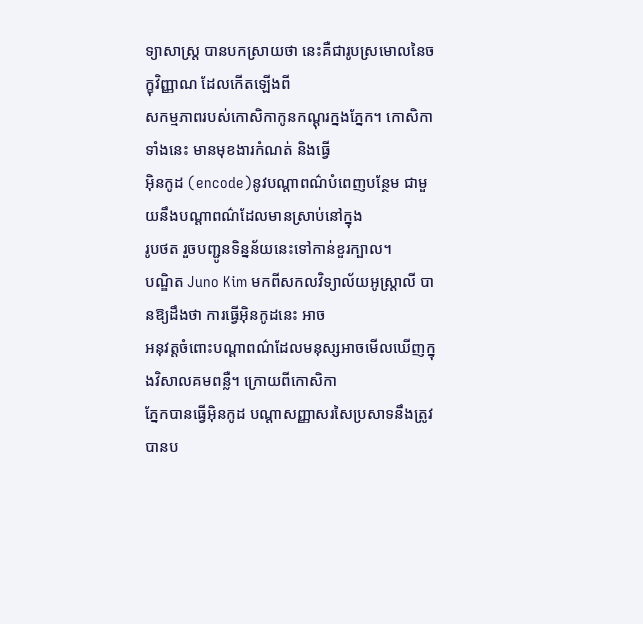ទ្យាសាស្ត្រ បានបកស្រាយថា នេះគឺជារូបស្រមោលនៃចក្ខុវិញ្ញាណ ដែលកើតឡើងពី
សកម្មភាពរបស់កោសិកាកូនកណ្ដុរក្នងភ្នែក។ កោសិកាទាំងនេះ មានមុខងារកំណត់ និងធ្វើ
អ៊ិនកូដ (encode)នូវបណ្ដាពណ៌បំពេញបន្ថែម ជាមួយនឹងបណ្ដាពណ៌ដែលមានស្រាប់នៅក្នុង
រូបថត រួចបញ្ជូនទិន្នន័យនេះទៅកាន់ខួរក្បាល។
បណ្ឌិត Juno Kim មកពីសកលវិទ្យាល័យអូស្ដ្រាលី បានឱ្យដឹងថា ការធ្វើអ៊ិនកូដនេះ អាច
អនុវត្តចំពោះបណ្ដាពណ៌ដែលមនុស្សអាចមើលឃើញក្នុងវិសាលគមពន្លឺ។ ក្រោយពីកោសិកា
ភ្នែកបានធ្វើអ៊ិនកូដ បណ្ដាសញ្ញាសរសៃប្រសាទនឹងត្រូវបានប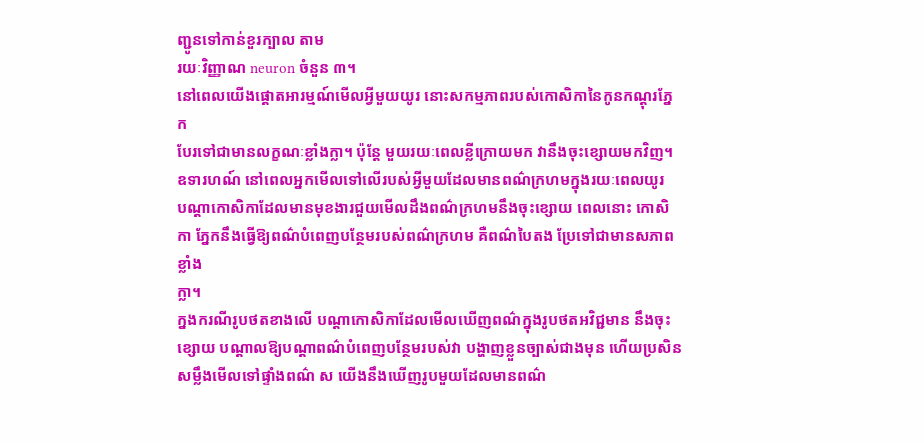ញ្ជូនទៅកាន់ខួរក្បាល តាម
រយៈវិញ្ញាណ neuron ចំនួន ៣។
នៅពេលយើងផ្ដោតអារម្មណ៍មើលអ្វីមួយយូរ នោះសកម្មភាពរបស់កោសិកានៃកូនកណ្ដុរភ្នែក
បែរទៅជាមានលក្ខណៈខ្លាំងក្លា។ ប៉ុន្តែ មួយរយៈពេលខ្លីក្រោយមក វានឹងចុះខ្សោយមកវិញ។
ឧទារហណ៍ នៅពេលអ្នកមើលទៅលើរបស់អ្វីមួយដែលមានពណ៌ក្រហមក្នុងរយៈពេលយូរ
បណ្ដាកោសិកាដែលមានមុខងារជួយមើលដឹងពណ៌ក្រហមនឹងចុះខ្សោយ ពេលនោះ កោសិកា ភ្នែកនឹងធ្វើឱ្យពណ៌បំពេញបន្ថែមរបស់ពណ៌ក្រហម គឺពណ៌បៃតង ប្រែទៅជាមានសភាពខ្លាំង
ក្លា។
ក្នងករណីរូបថតខាងលើ បណ្ដាកោសិកាដែលមើលឃើញពណ៌ក្នុងរូបថតអវិជ្ជមាន នឹងចុះ
ខ្សោយ បណ្ដាលឱ្យបណ្ដាពណ៌បំពេញបន្ថែមរបស់វា បង្ហាញខ្លួនច្បាស់ជាងមុន ហើយប្រសិន
សម្លឹងមើលទៅផ្ទាំងពណ៌ ស យើងនឹងឃើញរូបមួយដែលមានពណ៌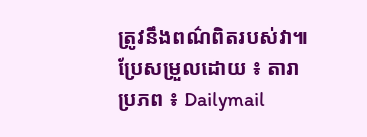ត្រូវនឹងពណ៌ពិតរបស់វា៕
ប្រែសម្រួលដោយ ៖ តារា
ប្រភព ៖ Dailymail